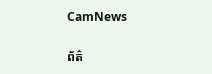CamNews

ព័ត៌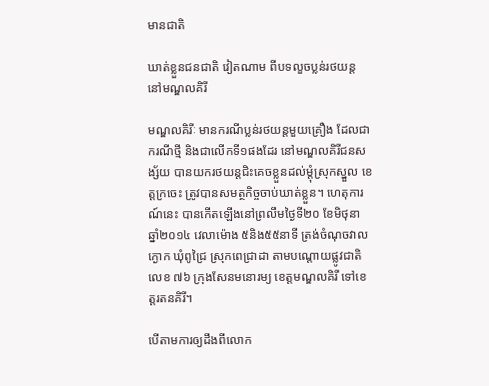មានជាតិ

ឃាត់ខ្លួនជនជាតិ វៀតណាម ពីបទលួចប្លន់រថយន្ត នៅមណ្ឌលគិរី

មណ្ឌលគិរីៈ មានករណីប្លន់រថយន្តមួយគ្រឿង ដែលជាករណីថ្មី និងជាលើកទី១ផងដែរ នៅមណ្ឌលគិរីជនសង្ស័យ បានយករថយន្តជិះគេចខ្លួនដល់ម្តុំស្រុកស្នួល ខេត្តក្រចេះ ត្រូវបានសមត្ថកិច្ចចាប់ឃាត់ខ្លួន។ ហេតុការណ៍នេះ បានកើតឡើងនៅព្រលឹមថ្ងៃទី២០ ខែមិថុនា ឆ្នាំ២០១៤ វេលាម៉ោង ៥និង៥៥នាទី ត្រង់ចំណុចវាលក្ងោក ឃុំពូជ្រៃ ស្រុកពេជ្រាដា តាមបណ្តោយផ្លូវជាតិលេខ ៧៦ ក្រុងសែនមនោរម្យ ខេត្តមណ្ឌលគិរី ទៅខេត្តរតនគិរី។

បើតាមការឲ្យដឹងពីលោក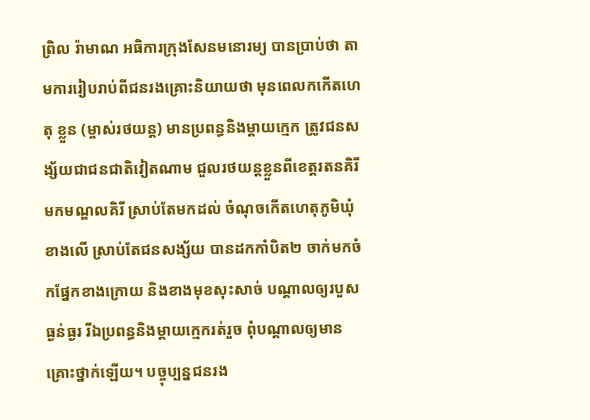ព្រិល រ៉ាមាណ អធិការក្រុងសែនមនោរម្យ បានប្រាប់ថា តាមការរៀបរាប់ពីជនរងគ្រោះនិយាយថា មុនពេលកកើតហេតុ ខ្លួន (ម្ចាស់រថយន្ត) មានប្រពន្ធនិងម្តាយក្មេក ត្រូវជនសង្ស័យជាជនជាតិវៀតណាម ជួលរថយន្តខ្លួនពីខេត្តរតនគិរី មកមណ្ឌលគិរី ស្រាប់តែមកដល់ ចំណុចកើតហេតុភូមិឃុំខាងលើ ស្រាប់តែជនសង្ស័យ បានដកកាំបិត២ ចាក់មកចំកផ្នែកខាងក្រោយ និងខាងមុខសុះសាច់ បណ្តាលឲ្យរបួសធ្ងន់ធ្ងរ រីឯប្រពន្ធនិងម្តាយក្មេករត់រួច ពុំបណ្តាលឲ្យមានគ្រោះថ្នាក់ឡើយ។ បច្ចុប្បន្នជនរង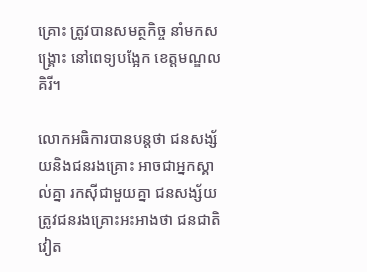គ្រោះ ត្រូវបានសមត្ថកិច្ច នាំមកសង្គ្រោះ នៅពេទ្យបង្អែក ខេត្តមណ្ឌលគិរី។

លោកអធិការបានបន្តថា ជនសង្ស័យនិងជនរងគ្រោះ អាចជាអ្នកស្គាល់គ្នា រកស៊ីជាមួយគ្នា ជនសង្ស័យត្រូវជនរងគ្រោះអះអាងថា ជនជាតិ វៀត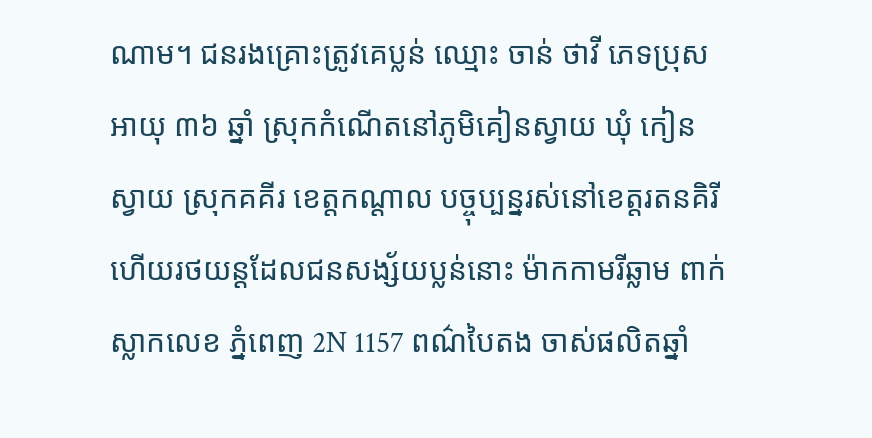ណាម។ ជនរងគ្រោះត្រូវគេប្លន់ ឈ្មោះ ចាន់ ថាវី ភេទប្រុស អាយុ ៣៦ ឆ្នាំ ស្រុកកំណើតនៅភូមិគៀនស្វាយ ឃុំ កៀនស្វាយ ស្រុកគគីរ ខេត្តកណ្តាល បច្ចុប្បន្នរស់នៅខេត្តរតនគិរី ហើយរថយន្តដែលជនសង្ស័យប្លន់នោះ ម៉ាកកាមរីឆ្លាម ពាក់ស្លាកលេខ ភ្នំពេញ 2N 1157 ពណ៌បៃតង ចាស់ផលិតឆ្នាំ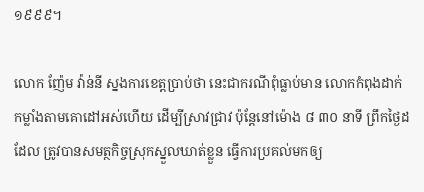១៩៩៩។

លោក ញ៉ែម វ៉ាន់នី ស្នងការខេត្តប្រាប់ថា នេះជាករណីពុំធ្លាប់មាន លោកកំពុងដាក់កម្លាំងតាមគោដៅអស់ហើយ ដើម្បីស្រាវជ្រាវ ប៉ុន្តែនៅម៉ោង ៨ ៣០ នាទី ព្រឹកថ្ងៃដដែល ត្រូវបានសមត្ថកិច្ចស្រុកស្នួលឃាត់ខ្លួន ធ្វើការប្រគល់មកឲ្យ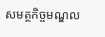សមត្ថកិច្ចមណ្ឌល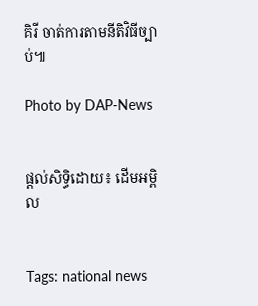គិរី ចាត់ការតាមនីតិវិធីច្បាប់៕

Photo by DAP-News


ផ្តល់សិទ្ធិដោយ៖ ដើមអម្ពិល


Tags: national news